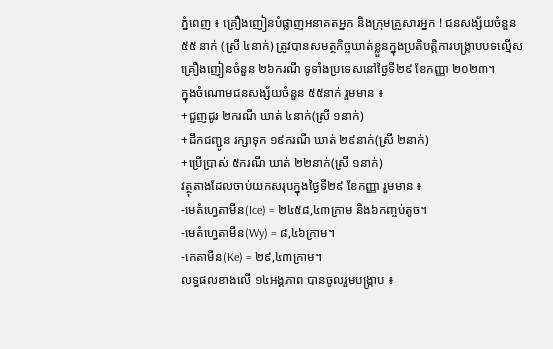ភ្នំពេញ ៖ គ្រឿងញៀនបំផ្លាញអនាគតអ្នក និងក្រុមគ្រួសារអ្នក ! ជនសង្ស័យចំនួន ៥៥ នាក់ (ស្រី ៤នាក់) ត្រូវបានសមត្ថកិច្ចឃាត់ខ្លួនក្នុងប្រតិបត្តិការបង្ក្រាបបទល្មើសគ្រឿងញៀនចំនួន ២៦ករណី ទូទាំងប្រទេសនៅថ្ងៃទី២៩ ខែកញ្ញា ២០២៣។
ក្នុងចំណោមជនសង្ស័យចំនួន ៥៥នាក់ រួមមាន ៖
+ជួញដូរ ២ករណី ឃាត់ ៤នាក់(ស្រី ១នាក់)
+ដឹកជញ្ជូន រក្សាទុក ១៩ករណី ឃាត់ ២៩នាក់(ស្រី ២នាក់)
+ប្រើប្រាស់ ៥ករណី ឃាត់ ២២នាក់(ស្រី ១នាក់)
វត្ថុតាងដែលចាប់យកសរុបក្នុងថ្ងៃទី២៩ ខែកញ្ញា រួមមាន ៖
-មេតំហ្វេតាមីន(Ice) = ២៤៥៨,៤៣ក្រាម និង៦កញ្ចប់តូច។
-មេតំហ្វេតាមីន(Wy) = ៨,៤៦ក្រាម។
-កេតាមីន(Ke) = ២៩,៤៣ក្រាម។
លទ្ធផលខាងលើ ១៤អង្គភាព បានចូលរួមបង្ក្រាប ៖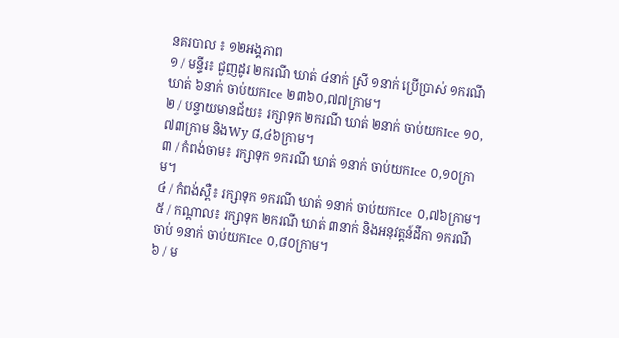នគរបាល ៖ ១២អង្គភាព
១ / មន្ទីរ៖ ជួញដូរ ២ករណី ឃាត់ ៤នាក់ ស្រី ១នាក់ ប្រើប្រាស់ ១ករណី ឃាត់ ៦នាក់ ចាប់យកIce ២៣៦០,៧៧ក្រាម។
២ / បន្ទាយមានជ័យ៖ រក្សាទុក ២ករណី ឃាត់ ២នាក់ ចាប់យកIce ១០,៧៣ក្រាម និងWy ៨,៤៦ក្រាម។
៣ / កំពង់ចាម៖ រក្សាទុក ១ករណី ឃាត់ ១នាក់ ចាប់យកIce ០,១០ក្រាម។
៤ / កំពង់ស្ពឺ៖ រក្សាទុក ១ករណី ឃាត់ ១នាក់ ចាប់យកIce ០,៧៦ក្រាម។
៥ / កណ្តាល៖ រក្សាទុក ២ករណី ឃាត់ ៣នាក់ និងអនុវត្តន៍ដីកា ១ករណី ចាប់ ១នាក់ ចាប់យកIce ០,៨០ក្រាម។
៦ / ម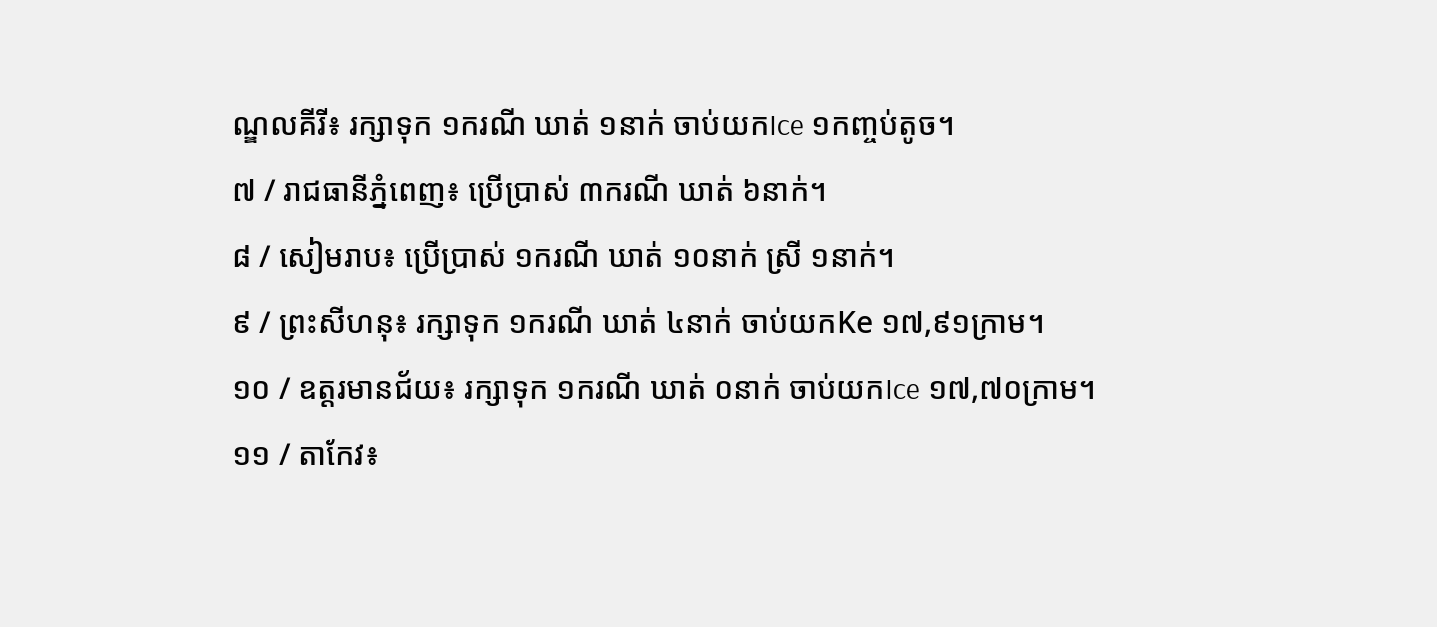ណ្ឌលគីរី៖ រក្សាទុក ១ករណី ឃាត់ ១នាក់ ចាប់យកIce ១កញ្ចប់តូច។
៧ / រាជធានីភ្នំពេញ៖ ប្រើប្រាស់ ៣ករណី ឃាត់ ៦នាក់។
៨ / សៀមរាប៖ ប្រើប្រាស់ ១ករណី ឃាត់ ១០នាក់ ស្រី ១នាក់។
៩ / ព្រះសីហនុ៖ រក្សាទុក ១ករណី ឃាត់ ៤នាក់ ចាប់យកKe ១៧,៩១ក្រាម។
១០ / ឧត្តរមានជ័យ៖ រក្សាទុក ១ករណី ឃាត់ ០នាក់ ចាប់យកIce ១៧,៧០ក្រាម។
១១ / តាកែវ៖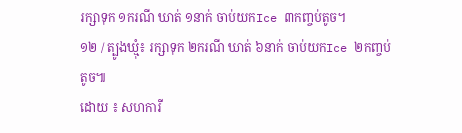រក្សាទុក ១ករណី ឃាត់ ១នាក់ ចាប់យកIce ៣កញ្ចប់តូច។
១២ / ត្បូងឃ្មុំ៖ រក្សាទុក ២ករណី ឃាត់ ៦នាក់ ចាប់យកIce ២កញ្ចប់តូច៕
ដោយ ៖ សហការី